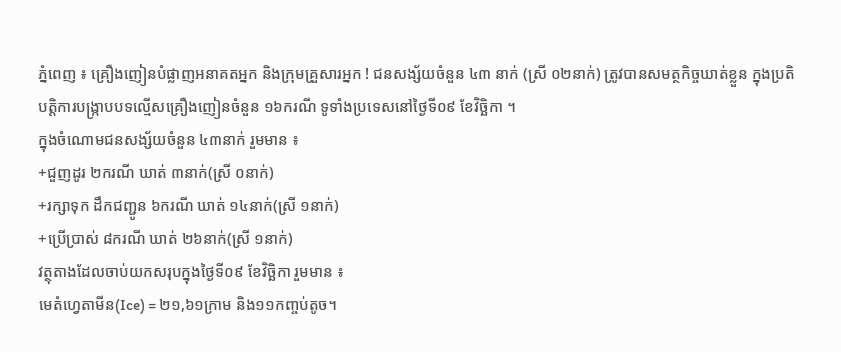ភ្នំពេញ ៖ គ្រឿងញៀនបំផ្លាញអនាគតអ្នក និងក្រុមគ្រួសារអ្នក ! ជនសង្ស័យចំនួន ៤៣ នាក់ (ស្រី ០២នាក់) ត្រូវបានសមត្ថកិច្ចឃាត់ខ្លួន ក្នុងប្រតិបត្តិការបង្ក្រាបបទល្មើសគ្រឿងញៀនចំនួន ១៦ករណី ទូទាំងប្រទេសនៅថ្ងៃទី០៩ ខែវិច្ឆិកា ។
ក្នុងចំណោមជនសង្ស័យចំនួន ៤៣នាក់ រួមមាន ៖
+ជួញដូរ ២ករណី ឃាត់ ៣នាក់(ស្រី ០នាក់)
+រក្សាទុក ដឹកជញ្ជូន ៦ករណី ឃាត់ ១៤នាក់(ស្រី ១នាក់)
+ប្រើប្រាស់ ៨ករណី ឃាត់ ២៦នាក់(ស្រី ១នាក់)
វត្ថុតាងដែលចាប់យកសរុបក្នុងថ្ងៃទី០៩ ខែវិច្ឆិកា រួមមាន ៖
មេតំហ្វេតាមីន(Ice) = ២១,៦១ក្រាម និង១១កញ្ចប់តូច។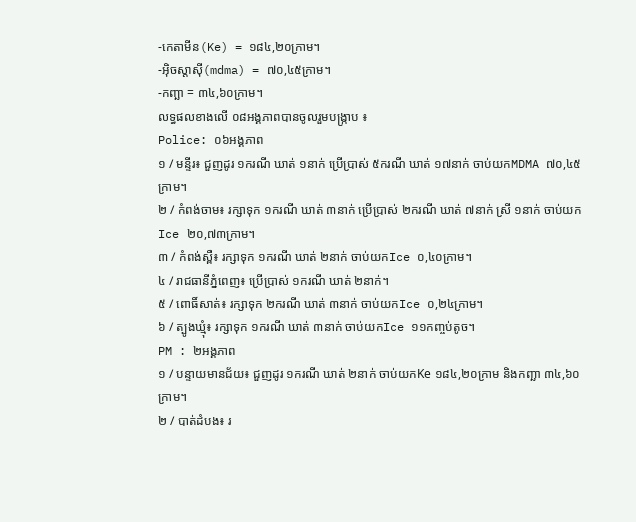-កេតាមីន(Ke) = ១៨៤,២០ក្រាម។
-អុិចស្តាសុី(mdma) = ៧០,៤៥ក្រាម។
-កញ្ឆា = ៣៤,៦០ក្រាម។
លទ្ធផលខាងលើ ០៨អង្គភាពបានចូលរួមបង្ក្រាប ៖
Police: ០៦អង្គភាព
១ / មន្ទីរ៖ ជួញដូរ ១ករណី ឃាត់ ១នាក់ ប្រើប្រាស់ ៥ករណី ឃាត់ ១៧នាក់ ចាប់យកMDMA ៧០,៤៥ក្រាម។
២ / កំពង់ចាម៖ រក្សាទុក ១ករណី ឃាត់ ៣នាក់ ប្រើប្រាស់ ២ករណី ឃាត់ ៧នាក់ ស្រី ១នាក់ ចាប់យកIce ២០,៧៣ក្រាម។
៣ / កំពង់ស្ពឺ៖ រក្សាទុក ១ករណី ឃាត់ ២នាក់ ចាប់យកIce ០,៤០ក្រាម។
៤ / រាជធានីភ្នំពេញ៖ ប្រើប្រាស់ ១ករណី ឃាត់ ២នាក់។
៥ / ពោធិ៍សាត់៖ រក្សាទុក ២ករណី ឃាត់ ៣នាក់ ចាប់យកIce ០,២៤ក្រាម។
៦ / ត្បូងឃ្មុំ៖ រក្សាទុក ១ករណី ឃាត់ ៣នាក់ ចាប់យកIce ១១កញ្ចប់តូច។
PM : ២អង្គភាព
១ / បន្ទាយមានជ័យ៖ ជួញដូរ ១ករណី ឃាត់ ២នាក់ ចាប់យកKe ១៨៤,២០ក្រាម និងកញ្ឆា ៣៤,៦០ក្រាម។
២ / បាត់ដំបង៖ រ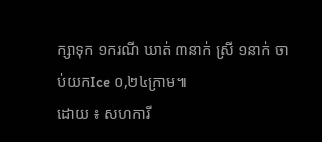ក្សាទុក ១ករណី ឃាត់ ៣នាក់ ស្រី ១នាក់ ចាប់យកIce ០,២៤ក្រាម៕
ដោយ ៖ សហការី